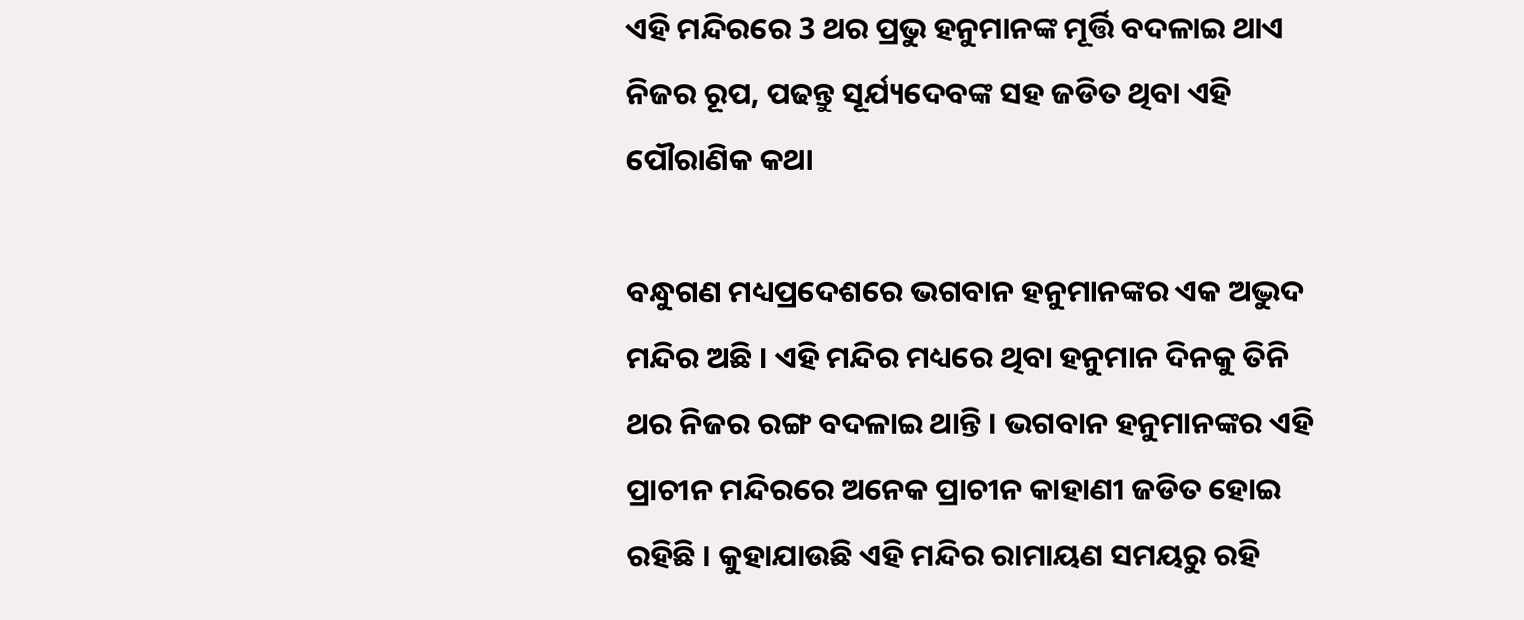ଏହି ମନ୍ଦିରରେ 3 ଥର ପ୍ରଭୁ ହନୁମାନଙ୍କ ମୂର୍ତ୍ତି ବଦଳାଇ ଥାଏ ନିଜର ରୂପ, ପଢନ୍ତୁ ସୂର୍ଯ୍ୟଦେବଙ୍କ ସହ ଜଡିତ ଥିବା ଏହି ପୌରାଣିକ କଥା

ବନ୍ଧୁଗଣ ମଧ୍ୟପ୍ରଦେଶରେ ଭଗବାନ ହନୁମାନଙ୍କର ଏକ ଅଦ୍ଭୁଦ ମନ୍ଦିର ଅଛି । ଏହି ମନ୍ଦିର ମଧ୍ୟରେ ଥିବା ହନୁମାନ ଦିନକୁ ତିନି ଥର ନିଜର ରଙ୍ଗ ବଦଳାଇ ଥାନ୍ତି । ଭଗବାନ ହନୁମାନଙ୍କର ଏହି ପ୍ରାଚୀନ ମନ୍ଦିରରେ ଅନେକ ପ୍ରାଚୀନ କାହାଣୀ ଜଡିତ ହୋଇ ରହିଛି । କୁହାଯାଉଛି ଏହି ମନ୍ଦିର ରାମାୟଣ ସମୟରୁ ରହି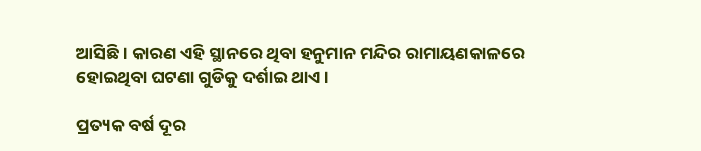ଆସିଛି । କାରଣ ଏହି ସ୍ଥାନରେ ଥିବା ହନୁମାନ ମନ୍ଦିର ରାମାୟଣକାଳରେ ହୋଇଥିବା ଘଟଣା ଗୁଡିକୁ ଦର୍ଶାଇ ଥାଏ ।

ପ୍ରତ୍ୟକ ବର୍ଷ ଦୂର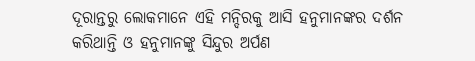ଦୂରାନ୍ତରୁ ଲୋକମାନେ ଏହି ମନ୍ଦିରକୁ ଆସି ହନୁମାନଙ୍କର ଦର୍ଶନ କରିଥାନ୍ତି ଓ ହନୁମାନଙ୍କୁ ସିନ୍ଦୁର ଅର୍ପଣ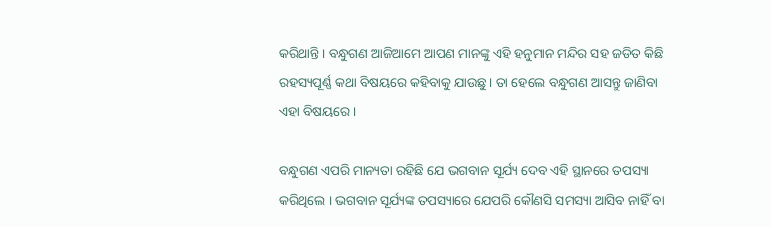କରିଥାନ୍ତି । ବନ୍ଧୁଗଣ ଆଜିଆମେ ଆପଣ ମାନଙ୍କୁ ଏହି ହନୁମାନ ମନ୍ଦିର ସହ ଜଡିତ କିଛି ରହସ୍ୟପୂର୍ଣ୍ଣ କଥା ବିଷୟରେ କହିବାକୁ ଯାଉଛୁ । ତା ହେଲେ ବନ୍ଧୁଗଣ ଆସନ୍ତୁ ଜାଣିବା ଏହା ବିଷୟରେ ।

ବନ୍ଧୁଗଣ ଏପରି ମାନ୍ୟତା ରହିଛି ଯେ ଭଗବାନ ସୂର୍ଯ୍ୟ ଦେବ ଏହି ସ୍ଥାନରେ ତପସ୍ୟା କରିଥିଲେ । ଭଗବାନ ସୂର୍ଯ୍ୟଙ୍କ ତପସ୍ୟାରେ ଯେପରି କୌଣସି ସମସ୍ୟା ଆସିବ ନାହିଁ ବା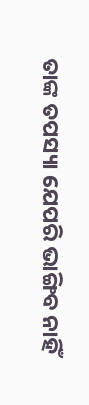ତାଙ୍କ ତପସ୍ୟା ଯେପରି ଭାଙ୍ଗିବ ନାହିଁ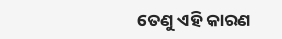ତେଣୁ ଏହି କାରଣ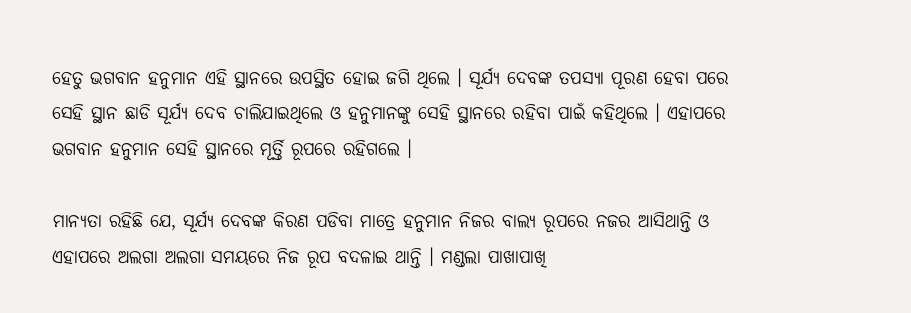ହେତୁ ଭଗବାନ ହନୁମାନ ଏହି ସ୍ଥାନରେ ଉପସ୍ଥିତ ହୋଇ ଜଗି ଥିଲେ । ସୂର୍ଯ୍ୟ ଦେବଙ୍କ ତପସ୍ୟା ପୂରଣ ହେବା ପରେ ସେହି ସ୍ଥାନ ଛାଡି ସୂର୍ଯ୍ୟ ଦେବ ଚାଲିଯାଇଥିଲେ ଓ ହନୁମାନଙ୍କୁ ସେହି ସ୍ଥାନରେ ରହିବା ପାଇଁ କହିଥିଲେ । ଏହାପରେ ଭଗବାନ ହନୁମାନ ସେହି ସ୍ଥାନରେ ମୂର୍ତ୍ତି ରୂପରେ ରହିଗଲେ ।

ମାନ୍ୟତା ରହିଛି ଯେ, ସୂର୍ଯ୍ୟ ଦେବଙ୍କ କିରଣ ପଡିବା ମାତ୍ରେ ହନୁମାନ ନିଜର ବାଲ୍ୟ ରୂପରେ ନଜର ଆସିଥାନ୍ତି ଓ ଏହାପରେ ଅଲଗା ଅଲଗା ସମୟରେ ନିଜ ରୂପ ବଦଳାଇ ଥାନ୍ତି । ମଣ୍ଡଲା ପାଖାପାଖି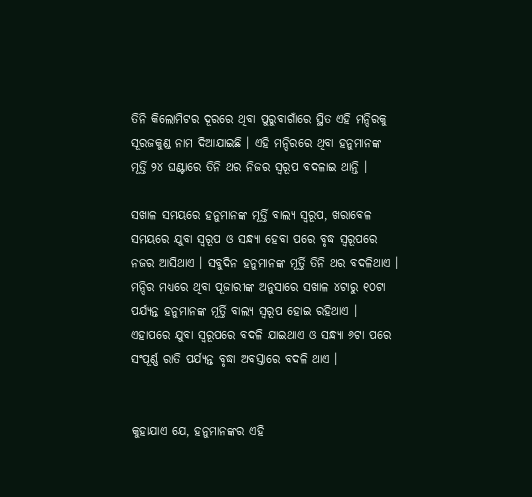ତିନି କିଲୋମିଟର ଦୂରରେ ଥିବା ପୁରୁବାଗାଁରେ ସ୍ଥିତ ଏହି ମନ୍ଦିରକୁ ସୂରଜକୁଣ୍ଡ ନାମ ଦିଆଯାଇଛି । ଏହି ମନ୍ଦିରରେ ଥିବା ହନୁମାନଙ୍କ ମୂର୍ତ୍ତି ୨୪ ଘଣ୍ଟାରେ ତିନି ଥର ନିଜର ସ୍ୱରୂପ ବଦଳାଇ ଥାନ୍ତି ।

ସଖାଳ ସମୟରେ ହନୁମାନଙ୍କ ମୂର୍ତ୍ତି ବାଲ୍ୟ ସ୍ୱରୂପ, ଖରାବେଳ ସମୟରେ ଯୁବା ସ୍ୱରୂପ ଓ ସନ୍ଧ୍ୟା ହେବା ପରେ ବୃଦ୍ଧ ସ୍ୱରୂପରେ ନଜର ଆସିଥାଏ । ସବୁଦିନ ହନୁମାନଙ୍କ ମୂର୍ତ୍ତି ତିନି ଥର ବଦଳିଥାଏ । ମନ୍ଦିର ମଧ୍ୟରେ ଥିବା ପୂଜାରୀଙ୍କ ଅନୁସାରେ ସଖାଳ ୪ଟାରୁ ୧୦ଟା ପର୍ଯ୍ୟନ୍ତ ହନୁମାନଙ୍କ ମୂର୍ତ୍ତି ବାଲ୍ୟ ସ୍ୱରୂପ ହୋଇ ରହିଥାଏ । ଏହାପରେ ଯୁବା ସ୍ୱରୂପରେ ବଦଳି ଯାଇଥାଏ ଓ ସନ୍ଧ୍ୟା ୬ଟା ପରେ ସଂପୂର୍ଣ୍ଣ ରାତି ପର୍ଯ୍ୟନ୍ତ ବୃଦ୍ଧା ଅବସ୍ତାରେ ବଦଳି ଥାଏ ।


କୁହାଯାଏ ଯେ, ହନୁମାନଙ୍କର ଏହି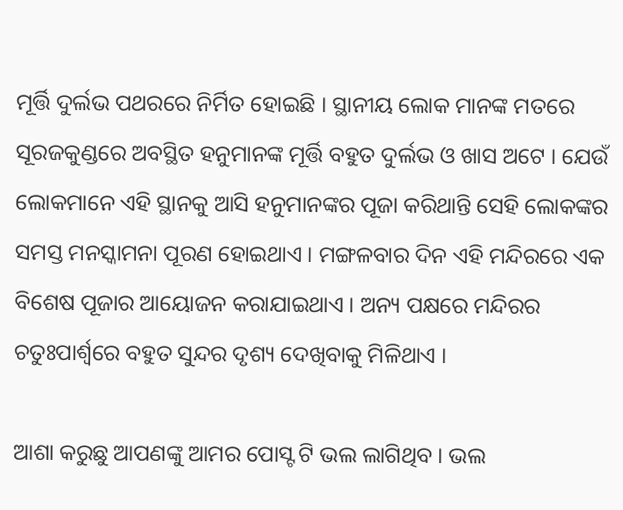ମୂର୍ତ୍ତି ଦୁର୍ଲଭ ପଥରରେ ନିର୍ମିତ ହୋଇଛି । ସ୍ଥାନୀୟ ଲୋକ ମାନଙ୍କ ମତରେ ସୂରଜକୁଣ୍ଡରେ ଅବସ୍ଥିତ ହନୁମାନଙ୍କ ମୂର୍ତ୍ତି ବହୁତ ଦୁର୍ଲଭ ଓ ଖାସ ଅଟେ । ଯେଉଁ ଲୋକମାନେ ଏହି ସ୍ଥାନକୁ ଆସି ହନୁମାନଙ୍କର ପୂଜା କରିଥାନ୍ତି ସେହି ଲୋକଙ୍କର ସମସ୍ତ ମନସ୍କାମନା ପୂରଣ ହୋଇଥାଏ । ମଙ୍ଗଳବାର ଦିନ ଏହି ମନ୍ଦିରରେ ଏକ ବିଶେଷ ପୂଜାର ଆୟୋଜନ କରାଯାଇଥାଏ । ଅନ୍ୟ ପକ୍ଷରେ ମନ୍ଦିରର ଚତୁଃପାର୍ଶ୍ଵରେ ବହୁତ ସୁନ୍ଦର ଦୃଶ୍ୟ ଦେଖିବାକୁ ମିଳିଥାଏ ।

ଆଶା କରୁଛୁ ଆପଣଙ୍କୁ ଆମର ପୋସ୍ଟ ଟି ଭଲ ଲାଗିଥିବ । ଭଲ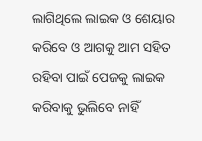ଲାଗିଥିଲେ ଲାଇକ ଓ ଶେୟାର କରିବେ ଓ ଆଗକୁ ଆମ ସହିତ ରହିବା ପାଇଁ ପେଜକୁ ଲାଇକ କରିବାକୁ ଭୁଲିବେ ନାହିଁ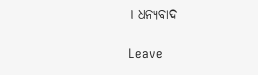। ଧନ୍ୟବାଦ

Leave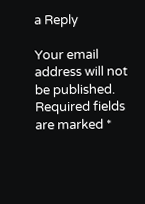a Reply

Your email address will not be published. Required fields are marked *